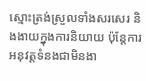ស្មោះត្រង់ស្រួលទាំងសរសេរ និងងាយក្នុងការនិយាយ ប៉ុន្តែការអនុវត្តទំនងជាមិនងា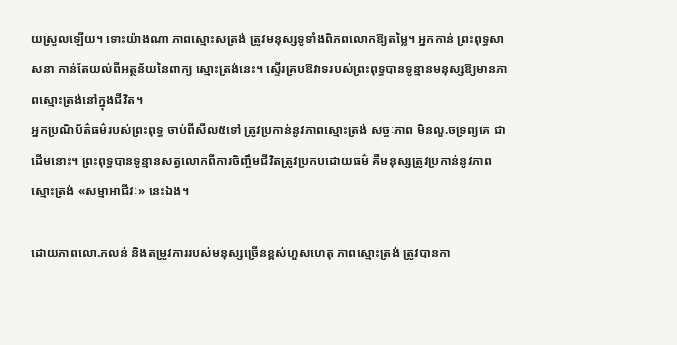យស្រួលឡើយ។ ទោះយ៉ាងណា ភាពស្មោះសត្រង់ ត្រូវមនុស្សទូទាំងពិភពលោកឱ្យតម្លៃ។ អ្នកកាន់ ព្រះពុទ្ធសាសនា កាន់តែយល់ពីអត្ថន័យនៃពាក្យ ស្មោះត្រង់នេះ។ ស្ទើរគ្របឱវាទរបស់ព្រះពុទ្ធបានទូន្មានមនុស្សឱ្យមានភាពស្មោះត្រង់នៅក្នុងជីវិត។
អ្នកប្រណិប័ត៌ធម៌របស់ព្រះពុទ្ធ ចាប់ពីសីល៥ទៅ ត្រូវប្រកាន់នូវភាពស្មោះត្រង់ សច្ចៈភាព មិនលួ.ចទ្រព្យគេ ជាដើមនោះ។ ព្រះពុទ្ធបានទូន្មានសត្វលោកពីការចិញ្ចឹមជីវិតត្រូវប្រកបដោយធម៌ គឺមនុស្សត្រូវប្រកាន់នូវភាពស្មោះត្រង់ «សម្មាអាជីវៈ» នេះឯង។

ដោយភាពលោ.ភលន់ និងតម្រូវការរបស់មនុស្សច្រើនខ្ពស់ហួសហេតុ ភាពស្មោះត្រង់ ត្រូវបានកា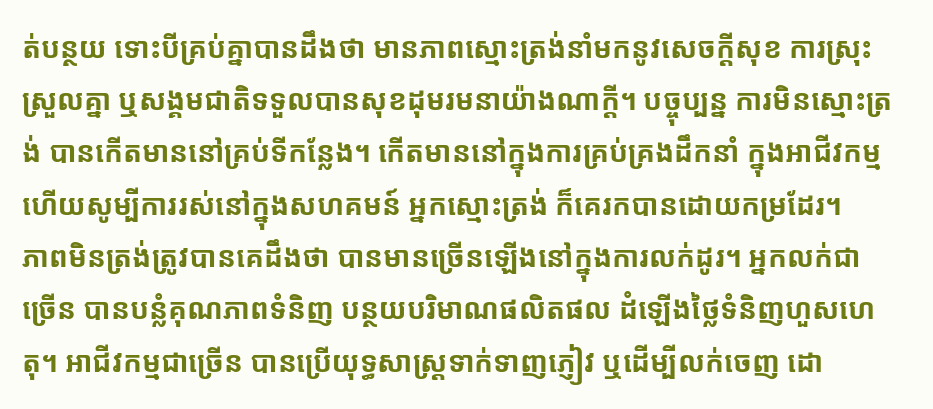ត់បន្ថយ ទោះបីគ្រប់គ្នាបានដឹងថា មានភាពស្មោះត្រង់នាំមកនូវសេចក្តីសុខ ការស្រុះស្រួលគ្នា ឬសង្គមជាតិទទួលបានសុខដុមរមនាយ៉ាងណាក្តី។ បច្ចុប្បន្ន ការមិនស្មោះត្រង់ បានកើតមាននៅគ្រប់ទីកន្លែង។ កើតមាននៅក្នុងការគ្រប់គ្រងដឹកនាំ ក្នុងអាជីវកម្ម ហើយសូម្បីការរស់នៅក្នុងសហគមន៍ អ្នកស្មោះត្រង់ ក៏គេរកបានដោយកម្រដែរ។
ភាពមិនត្រង់ត្រូវបានគេដឹងថា បានមានច្រើនឡើងនៅក្នុងការលក់ដូរ។ អ្នកលក់ជាច្រើន បានបន្លំគុណភាពទំនិញ បន្ថយបរិមាណផលិតផល ដំឡើងថ្លៃទំនិញហួសហេតុ។ អាជីវកម្មជាច្រើន បានប្រើយុទ្ធសាស្ត្រទាក់ទាញភ្ញៀវ ឬដើម្បីលក់ចេញ ដោ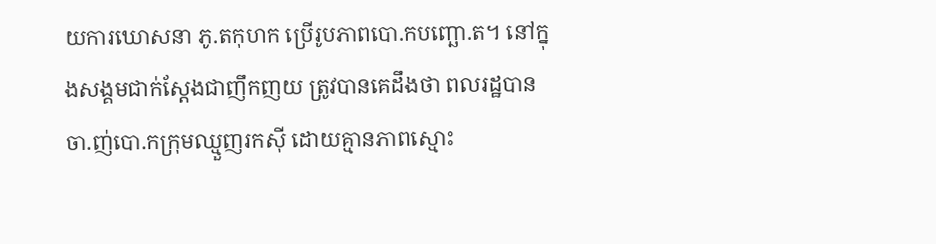យការឃោសនា ភូ.តកុហក ប្រើរូបភាពបោ.កបញ្ឆោ.ត។ នៅក្នុងសង្គមជាក់ស្តែងជាញឹកញយ ត្រូវបានគេដឹងថា ពលរដ្ឋបានចា.ញ់បោ.កក្រុមឈ្មួញរកស៊ី ដោយគ្មានភាពស្មោះ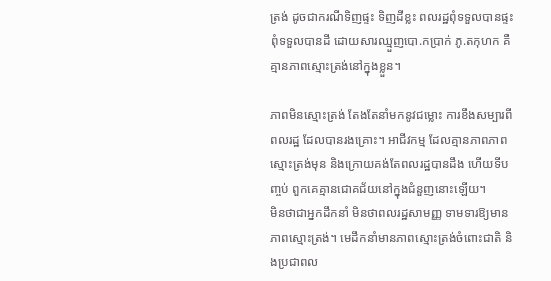ត្រង់ ដូចជាករណីទិញផ្ទះ ទិញដីខ្លះ ពលរដ្ឋពុំទទួលបានផ្ទះ ពុំទទួលបានដី ដោយសារឈ្មួញបោ.កប្រាក់ ភូ.តកុហក គឺគ្មានភាពស្មោះត្រង់នៅក្នុងខ្លួន។

ភាពមិនស្មោះត្រង់ តែងតែនាំមកនូវជម្លោះ ការខឹងសម្បារពីពលរដ្ឋ ដែលបានរងគ្រោះ។ អាជីវកម្ម ដែលគ្មានភាពភាពស្មោះត្រង់មុន និងក្រោយគង់តែពលរដ្ឋបានដឹង ហើយទីបញ្ចប់ ពួកគេគ្មានជោគជ័យនៅក្នុងជំនួញនោះឡើយ។
មិនថាជាអ្នកដឹកនាំ មិនថាពលរដ្ឋសាមញ្ញ ទាមទារឱ្យមានភាពស្មោះត្រង់។ មេដឹកនាំមានភាពស្មោះត្រង់ចំពោះជាតិ និងប្រជាពល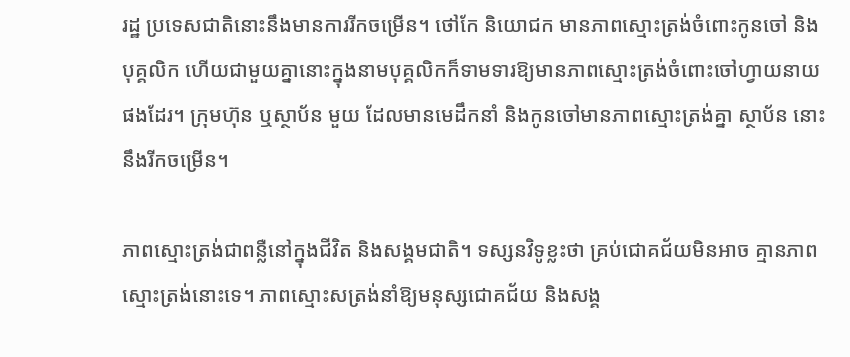រដ្ឋ ប្រទេសជាតិនោះនឹងមានការរីកចម្រើន។ ថៅកែ និយោជក មានភាពស្មោះត្រង់ចំពោះកូនចៅ និងបុគ្គលិក ហើយជាមួយគ្នានោះក្នុងនាមបុគ្គលិកក៏ទាមទារឱ្យមានភាពស្មោះត្រង់ចំពោះចៅហ្វាយនាយផងដែរ។ ក្រុមហ៊ុន ឬស្ថាប័ន មួយ ដែលមានមេដឹកនាំ និងកូនចៅមានភាពស្មោះត្រង់គ្នា ស្ថាប័ន នោះនឹងរីកចម្រើន។

ភាពស្មោះត្រង់ជាពន្លឺនៅក្នុងជីវិត និងសង្គមជាតិ។ ទស្សនវិទូខ្លះថា គ្រប់ជោគជ័យមិនអាច គ្មានភាពស្មោះត្រង់នោះទេ។ ភាពស្មោះសត្រង់នាំឱ្យមនុស្សជោគជ័យ និងសង្គ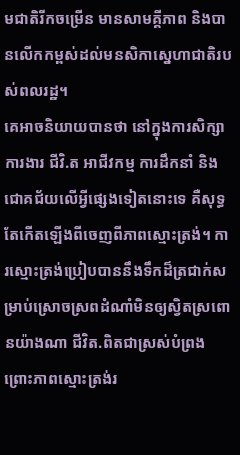មជាតិរីកចម្រើន មានសាមគ្គីភាព និងបានលើកកម្ពស់ដល់មនសិកាស្នេហាជាតិរបស់ពលរដ្ឋ។
គេអាចនិយាយបានថា នៅក្នុងការសិក្សា ការងារ ជីវិ.ត អាជីវកម្ម ការដឹកនាំ និងជោគជ័យលើអ្វីផ្សេងទៀតនោះទេ គឺសុទ្ធតែកើតឡើងពីចេញពីភាពស្មោះត្រង់។ ការស្មោះត្រង់ប្រៀបបាននឹងទឹកដ៏ត្រជាក់សម្រាប់ស្រោចស្រពដំណាំមិនឲ្យស្វិតស្រពោនយ៉ាងណា ជីវិត.ពិតជាស្រស់បំព្រង ព្រោះភាពស្មោះត្រង់រ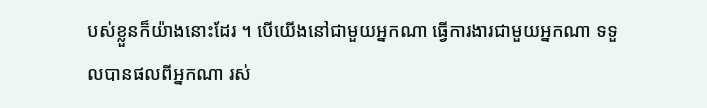បស់ខ្លួនក៏យ៉ាងនោះដែរ ។ បើយើងនៅជាមួយអ្នកណា ធ្វើការងារជាមួយអ្នកណា ទទួលបានផលពីអ្នកណា រស់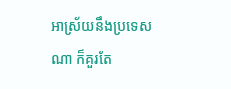អាស្រ័យនឹងប្រទេសណា ក៏គួរតែ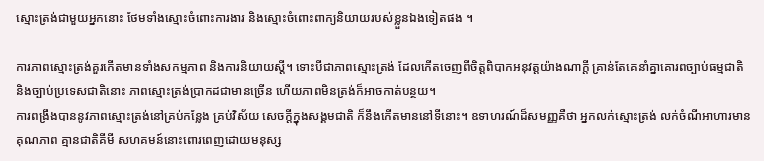ស្មោះត្រង់ជាមួយអ្នកនោះ ថែមទាំងស្មោះចំពោះការងារ និងស្មោះចំពោះពាក្យនិយាយរបស់ខ្លួនឯងទៀតផង ។

ការភាពស្មោះត្រង់គួរកើតមានទាំងសកម្មភាព និងការនិយាយស្តី។ ទោះបីជាភាពស្មោះត្រង់ ដែលកើតចេញពីចិត្តពិបាកអនុវត្តយ៉ាងណាក្តី គ្រាន់តែគេនាំគ្នាគោរពច្បាប់ធម្មជាតិ និងច្បាប់ប្រទេសជាតិនោះ ភាពស្មោះត្រង់ប្រាកដជាមានច្រើន ហើយភាពមិនត្រង់ក៏អាចកាត់បន្ថយ។
ការពង្រឹងបាននូវភាពស្មោះត្រង់នៅគ្រប់កន្លែង គ្រប់វិស័យ សេចក្តីក្នុងសង្គមជាតិ ក៏នឹងកើតមាននៅទីនោះ។ ឧទាហរណ៍ដ៏សមញ្ញគឺថា អ្នកលក់ស្មោះត្រង់ លក់ចំណីអាហារមានគុណភាព គ្មានជាតិគីមី សហគមន៍នោះពោរពេញដោយមនុស្ស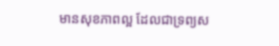មានសុខភាពល្អ ដែលជាទ្រព្យស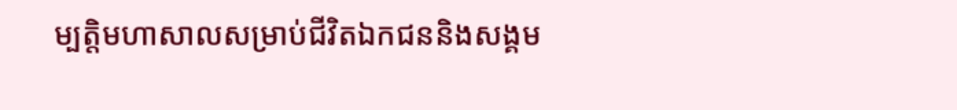ម្បត្តិមហាសាលសម្រាប់ជីវិតឯកជននិងសង្គម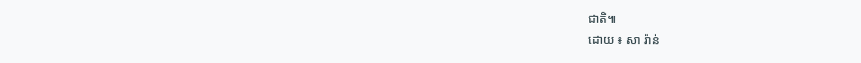ជាតិ៕
ដោយ ៖ សា រ៉ាន់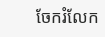ចែករំលែក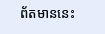ព័តមាននេះ